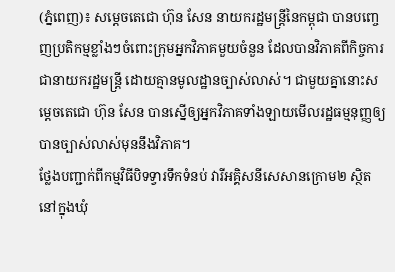(ភ្នំពេញ)៖ សម្តេចតេជោ ហ៊ុន សែន នាយករដ្ឋមន្រ្តីនៃកម្ពុជា បានបញ្ចេញប្រតិកម្មខ្លាំងៗចំពោះក្រុមអ្នកវិភាគមួយចំនួន ដែលបានវិភាគពីកិច្ចការជានាយករដ្ឋមន្រ្តី ដោយគ្មានមូលដ្ឋានច្បាស់លាស់។ ជាមួយគ្នានោះសម្តេចតេជោ ហ៊ុន សែន បានស្នើឲ្យអ្នកវិភាគទាំងឡាយមើលរដ្ឋធម្មនុញ្ញឲ្យបានច្បាស់លាស់មុននឹងវិភាគ។
ថ្លែងបញ្ជាក់ពីកម្មវិធីបិទទ្វារទឹកទំនប់ វារីអគ្គិសនីសេសានក្រោម២ ស្ថិតនៅក្នុងឃុំ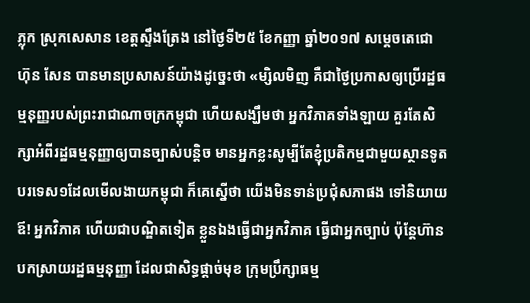ភ្លុក ស្រុកសេសាន ខេត្តស្ទឹងត្រែង នៅថ្ងៃទី២៥ ខែកញ្ញា ឆ្នាំ២០១៧ សម្តេចតេជោ ហ៊ុន សែន បានមានប្រសាសន៍យ៉ាងដូច្នេះថា «ម្សិលមិញ គឺជាថ្ងៃប្រកាសឲ្យប្រើរដ្ឋធម្មនុញ្ញរបស់ព្រះរាជាណាចក្រកម្ពុជា ហើយសង្ឃឹមថា អ្នកវិភាគទាំងឡាយ គួរតែសិក្សាអំពីរដ្ឋធម្មនុញ្ញាឲ្យបានច្បាស់បន្តិច មានអ្នកខ្លះសូម្បីតែខ្ញុំប្រតិកម្មជាមួយស្ថានទូតបរទេស១ដែលមើលងាយកម្ពុជា ក៏គេស្នើថា យើងមិនទាន់ប្រជុំសភាផង ទៅនិយាយ ឪ! អ្នកវិភាគ ហើយជាបណ្ឌិតទៀត ខ្លួនឯងធ្វើជាអ្នកវិភាគ ធ្វើជាអ្នកច្បាប់ ប៉ុន្តែហ៊ានបកស្រាយរដ្ឋធម្មនុញ្ញា ដែលជាសិទ្ធផ្តាច់មុខ ក្រុមប្រឹក្សាធម្ម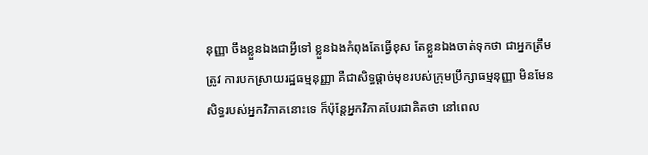នុញ្ញា ចឹងខ្លួនឯងជាអ្វីទៅ ខ្លួនឯងកំពុងតែធ្វើខុស តែខ្លួនឯងចាត់ទុកថា ជាអ្នកត្រឹមត្រូវ ការបកស្រាយរដ្ឋធម្មនុញ្ញា គឺជាសិទ្ធផ្តាច់មុខរបស់ក្រុមប្រឹក្សាធម្មនុញ្ញា មិនមែន សិទ្ធរបស់អ្នកវិភាគនោះទេ ក៏ប៉ុន្តែអ្នកវិភាគបែរជាគិតថា នៅពេល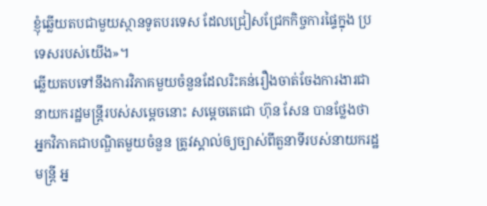ខ្ញុំឆ្លើយតបជាមួយស្ថានទូតបរទេស ដែលជ្រៀសជ្រែកកិច្ចការផ្ទៃក្នុង ប្រទេសរបស់យើង»។
ឆ្លើយតបទៅនឹងការវិភាគមួយចំនួនដែលរិះគន់រឿងចាត់ចែងការងារជានាយករដ្ឋមន្រ្តីរបស់សម្តេចនោះ សម្តេចតេជោ ហ៊ុន សែន បានថ្លែងថា អ្នកវិភាគជាបណ្ឌិតមួយចំនួន ត្រូវស្គាល់ឲ្យច្បាស់ពីតួនាទីរបស់នាយករដ្ឋមន្រ្តី អ្ន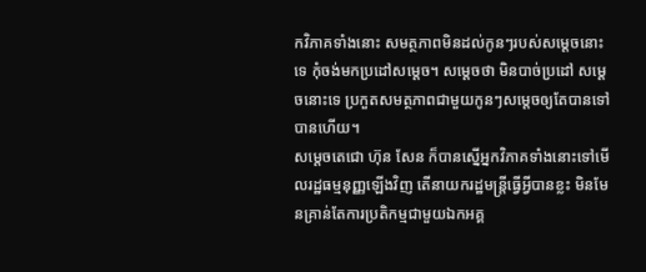កវិភាគទាំងនោះ សមត្ថភាពមិនដល់កូនៗរបស់សម្តេចនោះទេ កុំចង់មកប្រដៅសម្តេច។ សម្តេចថា មិនបាច់ប្រដៅ សម្តេចនោះទេ ប្រកួតសមត្ថភាពជាមួយកូនៗសម្តេចឲ្យតែបានទៅបានហើយ។
សម្តេចតេជោ ហ៊ុន សែន ក៏បានស្នើអ្នកវិភាគទាំងនោះទៅមើលរដ្ឋធម្មនុញ្ញឡើងវិញ តើនាយករដ្ឋមន្រ្តីធ្វើអ្វីបានខ្លះ មិនមែនគ្រាន់តែការប្រតិកម្មជាមួយឯកអគ្គ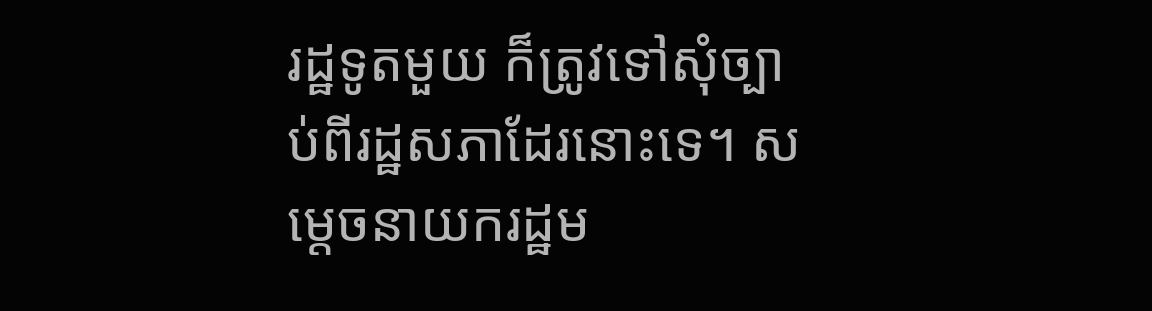រដ្ឋទូតមួយ ក៏ត្រូវទៅសុំច្បាប់ពីរដ្ឋសភាដែរនោះទេ។ សម្តេចនាយករដ្ឋម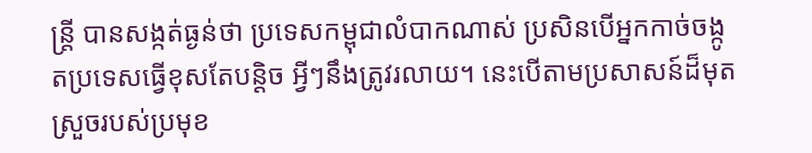ន្រ្តី បានសង្កត់ធ្ងន់ថា ប្រទេសកម្ពុជាលំបាកណាស់ ប្រសិនបើអ្នកកាច់ចង្កូតប្រទេសធ្វើខុសតែបន្តិច អ្វីៗនឹងត្រូវរលាយ។ នេះបើតាមប្រសាសន៍ដ៏មុតស្រួចរបស់ប្រមុខ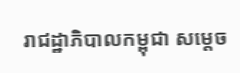រាជដ្ឋាភិបាលកម្ពុជា សម្តេច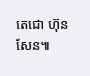តេជោ ហ៊ុន សែន៕